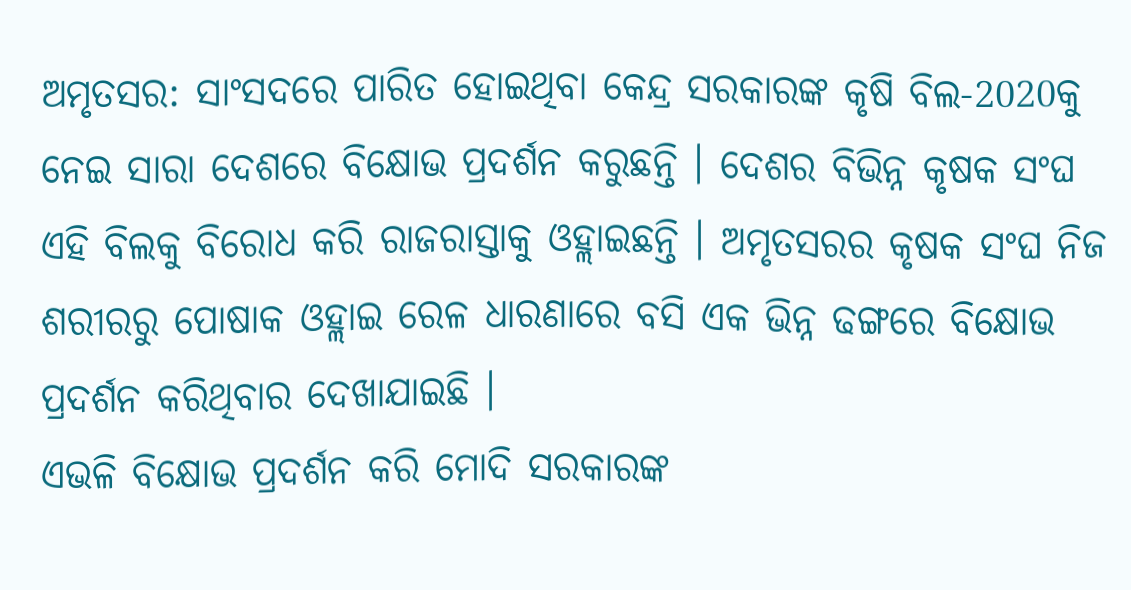ଅମୃତସର: ସାଂସଦରେ ପାରିତ ହୋଇଥିବା କେନ୍ଦ୍ର ସରକାରଙ୍କ କୃଷି ବିଲ-2020କୁ ନେଇ ସାରା ଦେଶରେ ବିକ୍ଷୋଭ ପ୍ରଦର୍ଶନ କରୁଛନ୍ତି । ଦେଶର ବିଭିନ୍ନ କୃଷକ ସଂଘ ଏହି ବିଲକୁ ବିରୋଧ କରି ରାଜରାସ୍ତାକୁ ଓହ୍ଲାଇଛନ୍ତି । ଅମୃତସରର କୃଷକ ସଂଘ ନିଜ ଶରୀରରୁ ପୋଷାକ ଓହ୍ଲାଇ ରେଳ ଧାରଣାରେ ବସି ଏକ ଭିନ୍ନ ଢଙ୍ଗରେ ବିକ୍ଷୋଭ ପ୍ରଦର୍ଶନ କରିଥିବାର ଦେଖାଯାଇଛି ।
ଏଭଳି ବିକ୍ଷୋଭ ପ୍ରଦର୍ଶନ କରି ମୋଦି ସରକାରଙ୍କ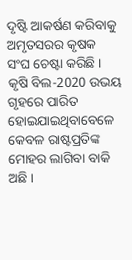ଦୃଷ୍ଟି ଆକର୍ଷଣ କରିବାକୁ ଅମୃତସରର କୃଷକ ସଂଘ ଚେଷ୍ଟା କରିଛି । କୃଷି ବିଲ-2020 ଉଭୟ ଗୃହରେ ପାରିତ ହୋଇଯାଇଥିବାବେଳେ କେବଳ ରାଷ୍ଟପ୍ରତିଙ୍କ ମୋହର ଲାଗିବା ବାକି ଅଛି ।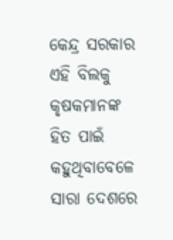କେନ୍ଦ୍ର ସରକାର ଏହି ବିଲକୁ କୃଷକମାନଙ୍କ ହିତ ପାଇଁ କହୁଥିବାବେଳେ ସାରା ଦେଶରେ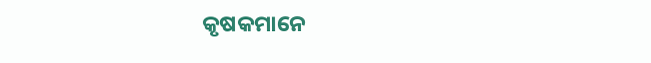କୃଷକମାନେ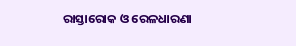ରାସ୍ତାରୋକ ଓ ରେଳଧାରଣା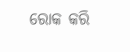ରୋକ କରି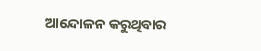ଆନ୍ଦୋଳନ କରୁଥିବାର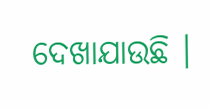ଦେଖାଯାଉଛି ।